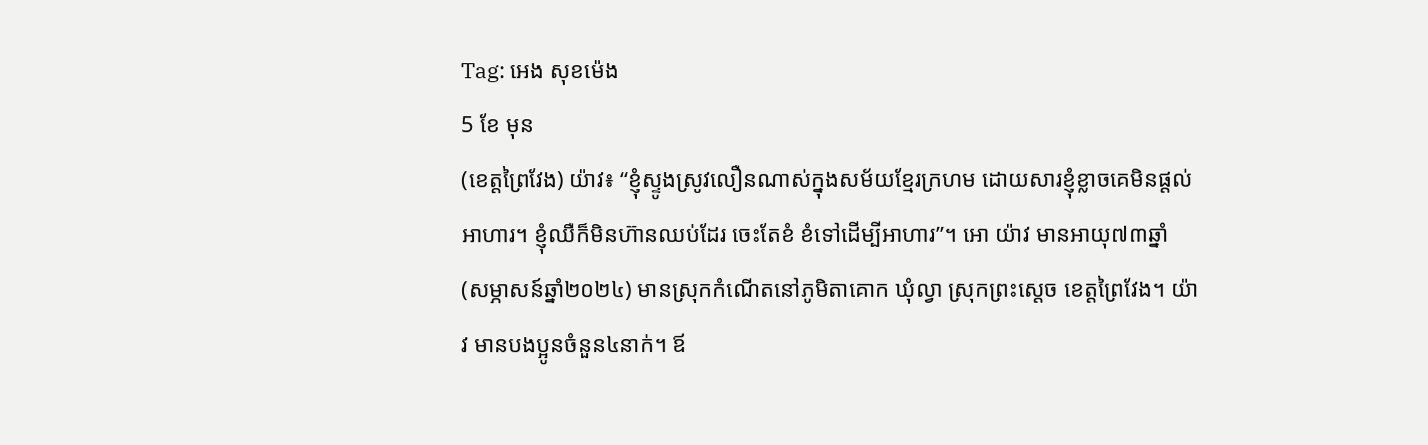Tag: អេង សុខម៉េង
5 ខែ មុន
(ខេត្តព្រៃវែង) យ៉ាវ៖ “ខ្ញុំស្ទូងសូ្រវលឿនណាស់ក្នុងសម័យខ្មែរក្រហម ដោយសារខ្ញុំខ្លាចគេមិនផ្តល់អាហារ។ ខ្ញុំឈឺក៏មិនហ៊ានឈប់ដែរ ចេះតែខំ ខំទៅដើម្បីអាហារ”។ អោ យ៉ាវ មានអាយុ៧៣ឆ្នាំ (សម្ភាសន៍ឆ្នាំ២០២៤) មានស្រុកកំណើតនៅភូមិតាគោក ឃុំល្វា ស្រុកព្រះស្តេច ខេត្តព្រៃវែង។ យ៉ាវ មានបងប្អូនចំនួន៤នាក់។ ឪ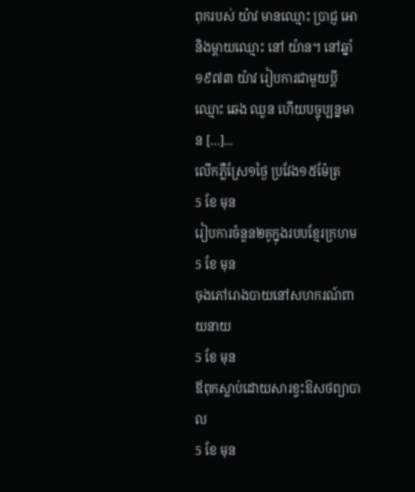ពុករបស់ យ៉ាវ មានឈ្មោះ ប្រាជ្ញ អោ និងម្តាយឈ្មោះ នៅ យ៉ាន។ នៅឆ្នាំ១៩៧៣ យ៉ាវ រៀបការជាមួយប្តីឈ្មោះ ឆេង ឈួន ហើយបច្ចុប្បន្នមាន […]...
លើកភ្លឺស្រែ១ថ្ងៃ ប្រវែង១៥ម៉ែត្រ
5 ខែ មុន
រៀបការចំនួន២គូក្នុងរបបខ្មែរក្រហម
5 ខែ មុន
ចុងភៅរោងបាយនៅសហករណ៍ពាយនាយ
5 ខែ មុន
ឪពុកស្លាប់ដោយសារខ្វះឱសថព្យាបាល
5 ខែ មុន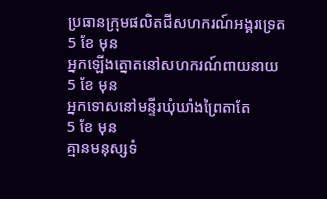ប្រធានក្រុមផលិតជីសហករណ៍អង្គរទ្រេត
5 ខែ មុន
អ្នកឡើងត្នោតនៅសហករណ៍ពាយនាយ
5 ខែ មុន
អ្នកទោសនៅមន្ទីរឃុំឃាំងព្រៃតាតែ
5 ខែ មុន
គ្មានមនុស្សទំ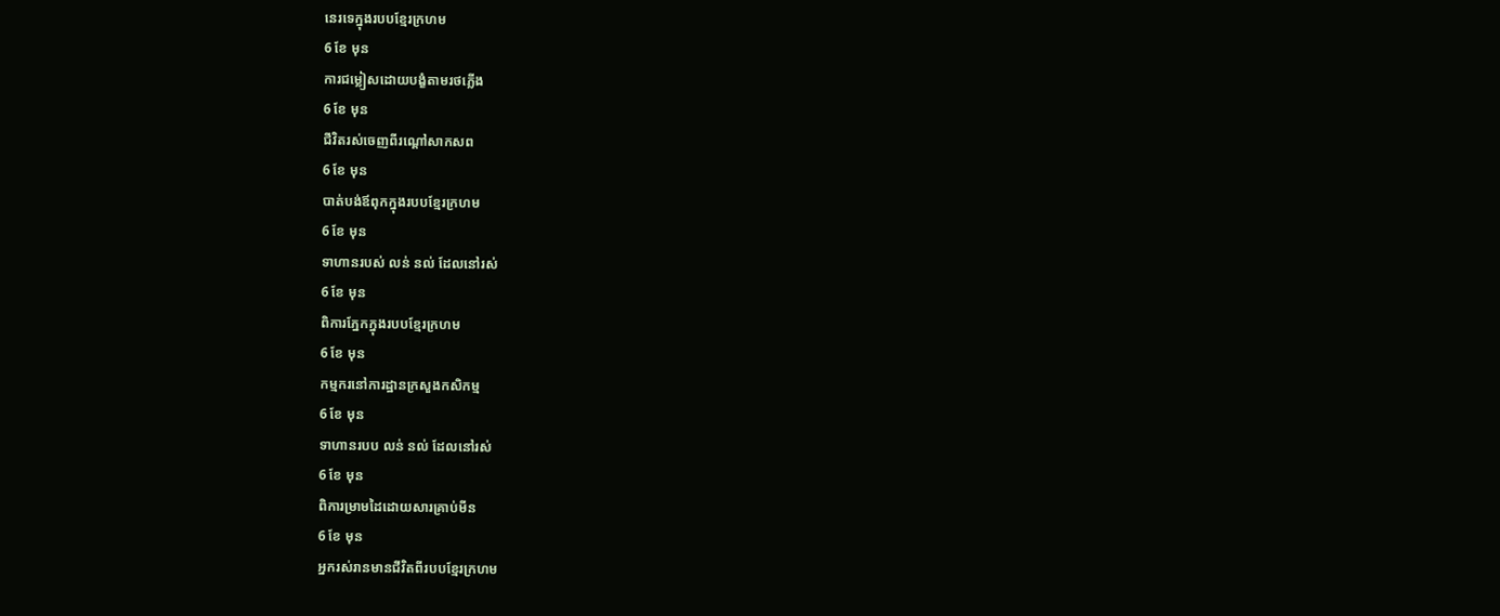នេរទេក្នុងរបបខ្មែរក្រហម
6 ខែ មុន
ការជម្លៀសដោយបង្ខំតាមរថភ្លើង
6 ខែ មុន
ជីវិតរស់ចេញពីរណ្តៅសាកសព
6 ខែ មុន
បាត់បង់ឪពុកក្នុងរបបខ្មែរក្រហម
6 ខែ មុន
ទាហានរបស់ លន់ នល់ ដែលនៅរស់
6 ខែ មុន
ពិការភ្នែកក្នុងរបបខ្មែរក្រហម
6 ខែ មុន
កម្មករនៅការដ្ឋានក្រសួងកសិកម្ម
6 ខែ មុន
ទាហានរបប លន់ នល់ ដែលនៅរស់
6 ខែ មុន
ពិការម្រាមដៃដោយសារគ្រាប់មីន
6 ខែ មុន
អ្នករស់រានមានជីវិតពីរបបខ្មែរក្រហម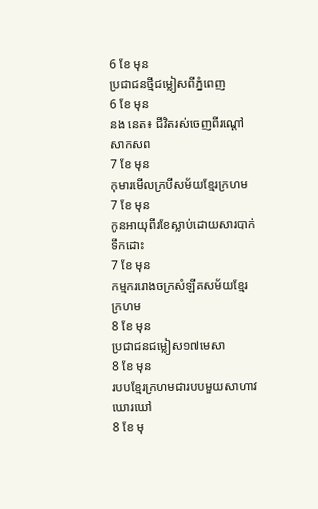6 ខែ មុន
ប្រជាជនថ្មីជម្លៀសពីភ្នំពេញ
6 ខែ មុន
នង នេត៖ ជីវិតរស់ចេញពីរណ្តៅសាកសព
7 ខែ មុន
កុមារមើលក្របីសម័យខ្មែរក្រហម
7 ខែ មុន
កូនអាយុពីរខែស្លាប់ដោយសារបាក់ទឹកដោះ
7 ខែ មុន
កម្មកររោងចក្រសំឡីគសម័យខ្មែរក្រហម
8 ខែ មុន
ប្រជាជនជម្លៀស១៧មេសា
8 ខែ មុន
របបខ្មែរក្រហមជារបបមួយសាហាវឃោរឃៅ
8 ខែ មុ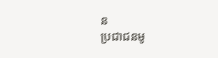ន
ប្រជាជនមូ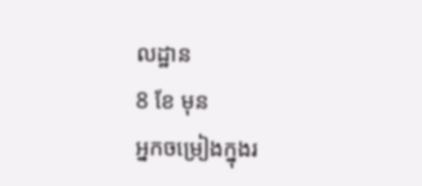លដ្ឋាន
8 ខែ មុន
អ្នកចម្រៀងក្នុងរ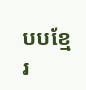បបខ្មែរ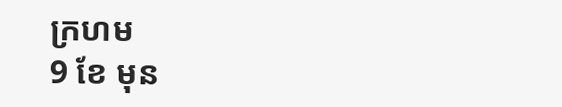ក្រហម
9 ខែ មុន